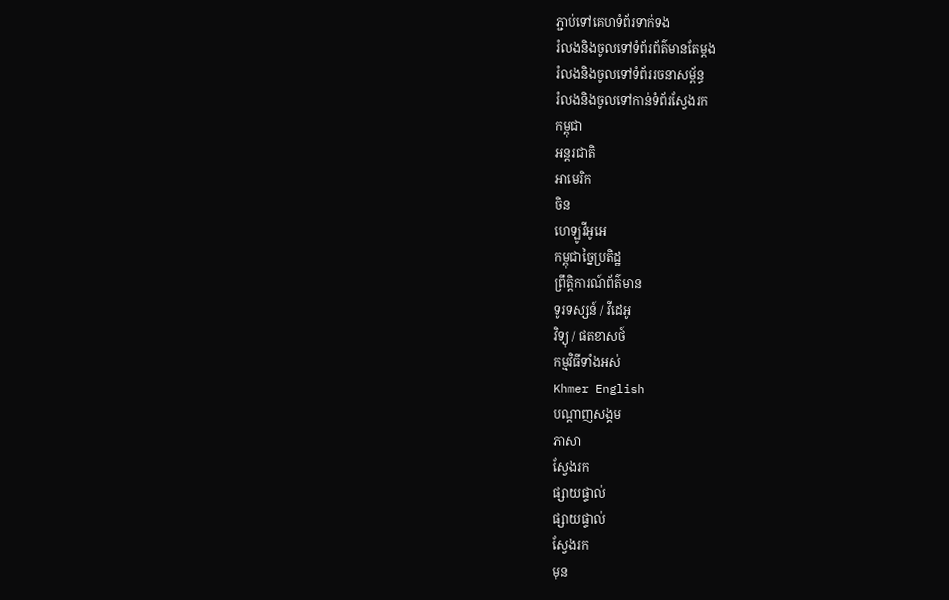ភ្ជាប់ទៅគេហទំព័រទាក់ទង
រំលងនិងចូលទៅទំព័រព័ត៌មានតែម្តង
រំលងនិងចូលទៅទំព័ររចនាសម្ព័ន្ធ
រំលងនិងចូលទៅកាន់ទំព័រស្វែងរក
កម្ពុជា
អន្តរជាតិ
អាមេរិក
ចិន
ហេឡូវីអូអេ
កម្ពុជាច្នៃប្រតិដ្ឋ
ព្រឹត្តិការណ៍ព័ត៌មាន
ទូរទស្សន៍ / វីដេអូ
វិទ្យុ / ផតខាសថ៍
កម្មវិធីទាំងអស់
Khmer English
បណ្តាញសង្គម
ភាសា
ស្វែងរក
ផ្សាយផ្ទាល់
ផ្សាយផ្ទាល់
ស្វែងរក
មុន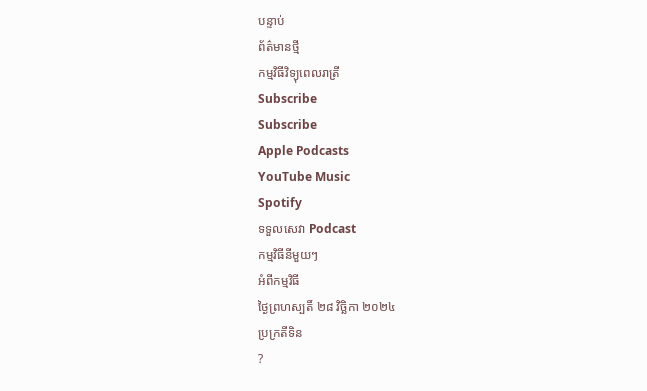បន្ទាប់
ព័ត៌មានថ្មី
កម្មវិធីវិទ្យុពេលរាត្រី
Subscribe
Subscribe
Apple Podcasts
YouTube Music
Spotify
ទទួលសេវា Podcast
កម្មវិធីនីមួយៗ
អំពីកម្មវិធី
ថ្ងៃព្រហស្បតិ៍ ២៨ វិច្ឆិកា ២០២៤
ប្រក្រតីទិន
?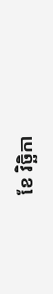ខែ វិច្ឆិកា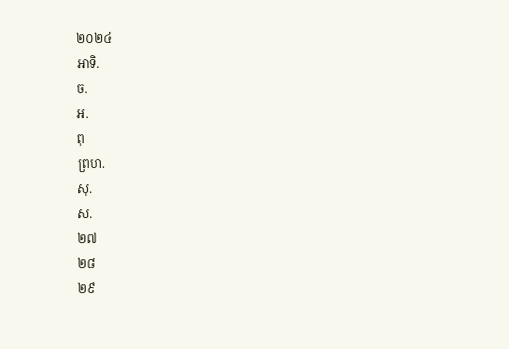២០២៤
អាទិ.
ច.
អ.
ពុ
ព្រហ.
សុ.
ស.
២៧
២៨
២៩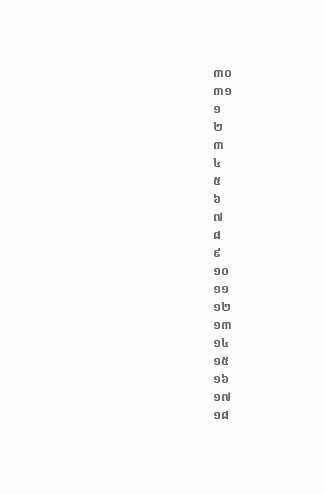៣០
៣១
១
២
៣
៤
៥
៦
៧
៨
៩
១០
១១
១២
១៣
១៤
១៥
១៦
១៧
១៨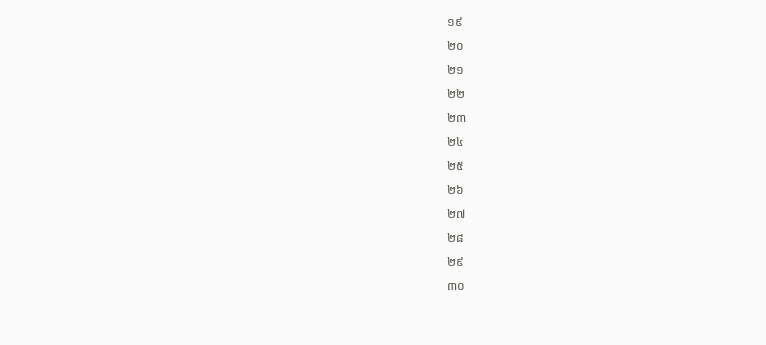១៩
២០
២១
២២
២៣
២៤
២៥
២៦
២៧
២៨
២៩
៣០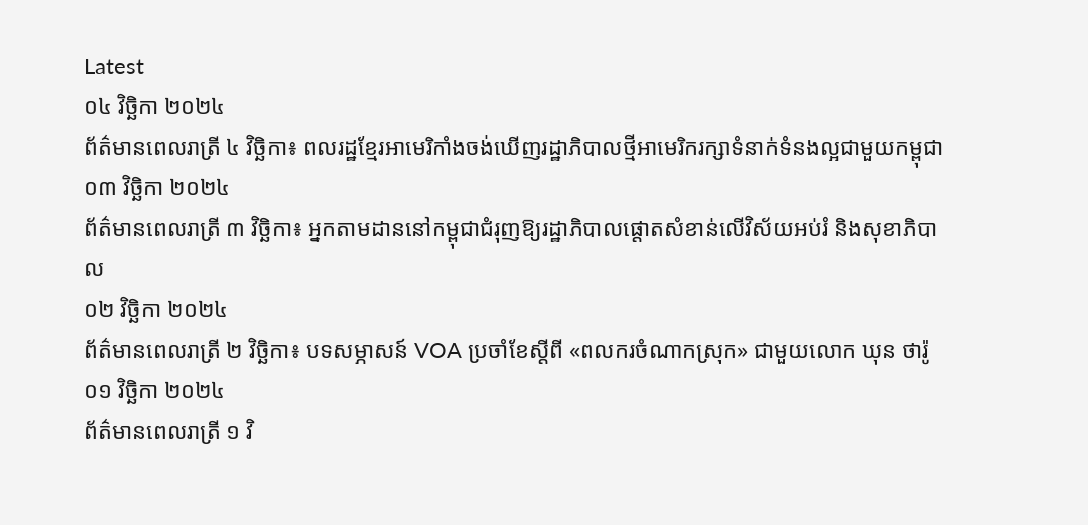Latest
០៤ វិច្ឆិកា ២០២៤
ព័ត៌មានពេលរាត្រី ៤ វិច្ឆិកា៖ ពលរដ្ឋខ្មែរអាមេរិកាំងចង់ឃើញរដ្ឋាភិបាលថ្មីអាមេរិករក្សាទំនាក់ទំនងល្អជាមួយកម្ពុជា
០៣ វិច្ឆិកា ២០២៤
ព័ត៌មានពេលរាត្រី ៣ វិច្ឆិកា៖ អ្នកតាមដាននៅកម្ពុជាជំរុញឱ្យរដ្ឋាភិបាលផ្តោតសំខាន់លើវិស័យអប់រំ និងសុខាភិបាល
០២ វិច្ឆិកា ២០២៤
ព័ត៌មានពេលរាត្រី ២ វិច្ឆិកា៖ បទសម្ភាសន៍ VOA ប្រចាំខែស្តីពី «ពលករចំណាកស្រុក» ជាមួយលោក ឃុន ថារ៉ូ
០១ វិច្ឆិកា ២០២៤
ព័ត៌មានពេលរាត្រី ១ វិ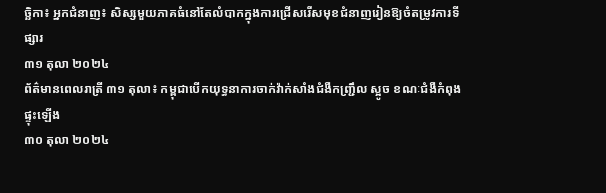ច្ឆិកា៖ អ្នកជំនាញ៖ សិស្សមួយភាគធំនៅតែលំបាកក្នុងការជ្រើសរើសមុខជំនាញរៀនឱ្យចំតម្រូវការទីផ្សារ
៣១ តុលា ២០២៤
ព័ត៌មានពេលរាត្រី ៣១ តុលា៖ កម្ពុជាបើកយុទ្ធនាការចាក់វ៉ាក់សាំងជំងឺកញ្រ្ជឹល ស្អូច ខណៈជំងឺកំពុងផ្ទុះឡើង
៣០ តុលា ២០២៤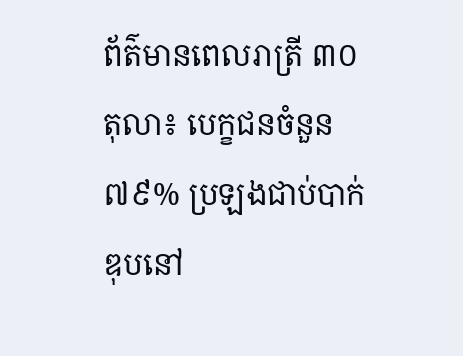ព័ត៌មានពេលរាត្រី ៣០ តុលា៖ បេក្ខជនចំនួន ៧៩% ប្រឡងជាប់បាក់ឌុបនៅ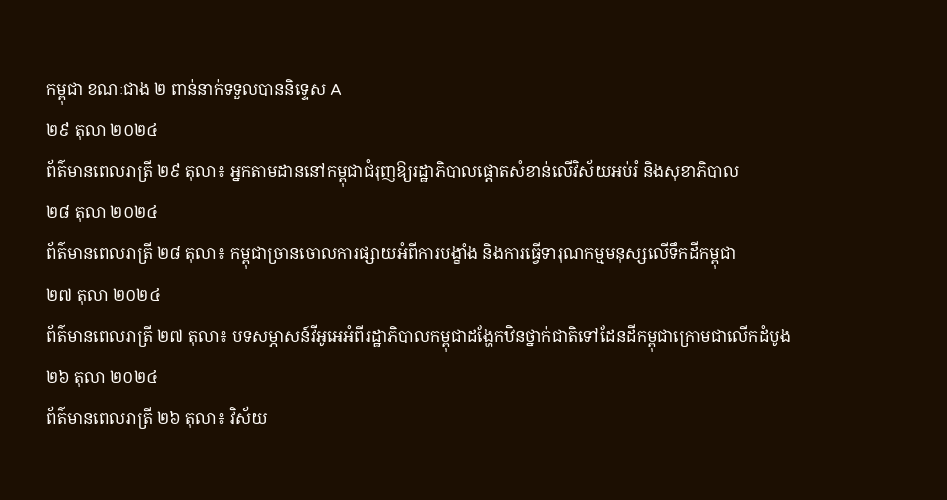កម្ពុជា ខណៈជាង ២ ពាន់នាក់ទទួលបាននិទ្ទេស A
២៩ តុលា ២០២៤
ព័ត៌មានពេលរាត្រី ២៩ តុលា៖ អ្នកតាមដាននៅកម្ពុជាជំរុញឱ្យរដ្ឋាភិបាលផ្តោតសំខាន់លើវិស័យអប់រំ និងសុខាភិបាល
២៨ តុលា ២០២៤
ព័ត៌មានពេលរាត្រី ២៨ តុលា៖ កម្ពុជាច្រានចោលការផ្សាយអំពីការបង្ខាំង និងការធ្វើទារុណកម្មមនុស្សលើទឹកដីកម្ពុជា
២៧ តុលា ២០២៤
ព័ត៌មានពេលរាត្រី ២៧ តុលា៖ បទសម្ភាសន៍វីអូអេអំពីរដ្ឋាភិបាលកម្ពុជាដង្ហែកឋិនថ្នាក់ជាតិទៅដែនដីកម្ពុជាក្រោមជាលើកដំបូង
២៦ តុលា ២០២៤
ព័ត៌មានពេលរាត្រី ២៦ តុលា៖ វិស័យ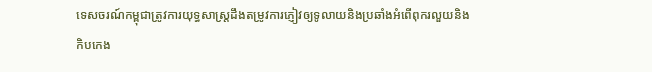ទេសចរណ៍កម្ពុជាត្រូវការយុទ្ធសាស្ត្រដឹងតម្រូវការភ្ញៀវឲ្យទូលាយនិងប្រឆាំងអំពើពុករលួយនិងកិបកេង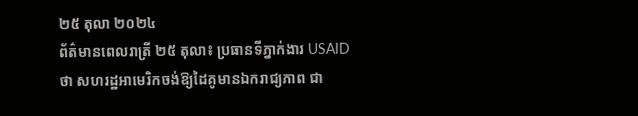២៥ តុលា ២០២៤
ព័ត៌មានពេលរាត្រី ២៥ តុលា៖ ប្រធានទីភ្នាក់ងារ USAID ថា សហរដ្ឋអាមេរិកចង់ឱ្យដៃគូមានឯករាជ្យភាព ជា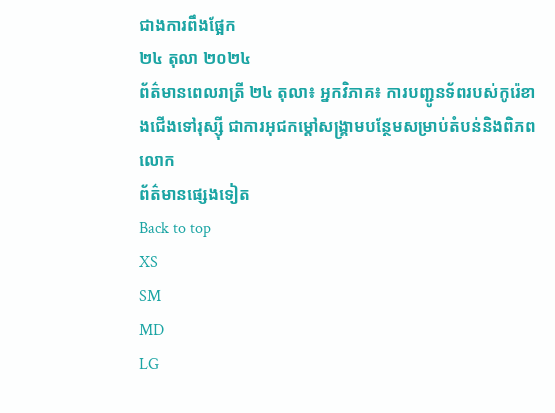ជាងការពឹងផ្អែក
២៤ តុលា ២០២៤
ព័ត៌មានពេលរាត្រី ២៤ តុលា៖ អ្នកវិភាគ៖ ការបញ្ជូនទ័ពរបស់កូរ៉េខាងជើងទៅរុស្ស៊ី ជាការអុជកម្តៅសង្គ្រាមបន្ថែមសម្រាប់តំបន់និងពិភពលោក
ព័ត៌មានផ្សេងទៀត
Back to top
XS
SM
MD
LG